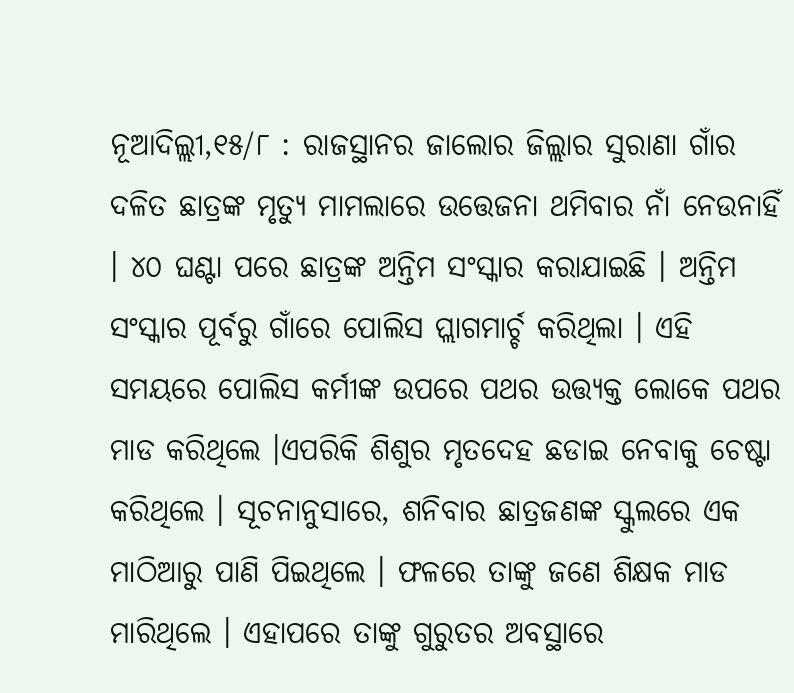ନୂଆଦିଲ୍ଲୀ,୧୫/୮ : ରାଜସ୍ଥାନର ଜାଲୋର ଜିଲ୍ଲାର ସୁରାଣା ଗାଁର ଦଳିତ ଛାତ୍ରଙ୍କ ମୃତ୍ୟୁ ମାମଲାରେ ଉତ୍ତେଜନା ଥମିବାର ନାଁ ନେଉନାହିଁ । ୪୦ ଘଣ୍ଟା ପରେ ଛାତ୍ରଙ୍କ ଅନ୍ତିମ ସଂସ୍କାର କରାଯାଇଛି । ଅନ୍ତିମ ସଂସ୍କାର ପୂର୍ବରୁ ଗାଁରେ ପୋଲିସ ପ୍ଲାଗମାର୍ଚ୍ଚ କରିଥିଲା । ଏହି ସମୟରେ ପୋଲିସ କର୍ମୀଙ୍କ ଉପରେ ପଥର ଉତ୍ତ୍ୟକ୍ତ ଲୋକେ ପଥର ମାଡ କରିଥିଲେ ।ଏପରିକି ଶିଶୁର ମୃତଦେହ ଛଡାଇ ନେବାକୁ ଚେଷ୍ଟା କରିଥିଲେ । ସୂଚନାନୁସାରେ, ଶନିବାର ଛାତ୍ରଜଣଙ୍କ ସ୍କୁଲରେ ଏକ ମାଠିଆରୁ ପାଣି ପିଇଥିଲେ । ଫଳରେ ତାଙ୍କୁ ଜଣେ ଶିକ୍ଷକ ମାଡ ମାରିଥିଲେ । ଏହାପରେ ତାଙ୍କୁ ଗୁରୁତର ଅବସ୍ଥାରେ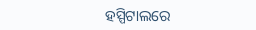ହସ୍ପିଟାଲରେ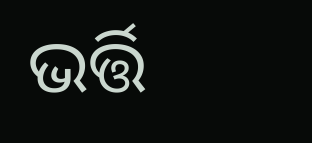ଭର୍ତ୍ତି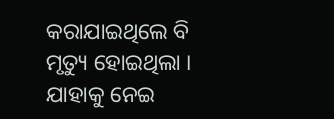କରାଯାଇଥିଲେ ବି ମୃତ୍ୟୁ ହୋଇଥିଲା । ଯାହାକୁ ନେଇ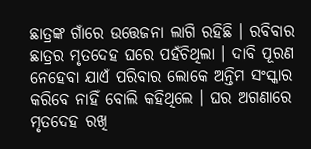ଛାତ୍ରଙ୍କ ଗାଁରେ ଉତ୍ତେଜନା ଲାଗି ରହିଛି । ରବିବାର ଛାତ୍ରର ମୃତଦେହ ଘରେ ପହଁଚିଥିଲା । ଦାବି ପୂରଣ ନେହେବା ଯାଏଁ ପରିବାର ଲୋକେ ଅନ୍ତିମ ସଂସ୍କାର କରିବେ ନାହିଁ ବୋଲି କହିଥିଲେ । ଘର ଅଗଣାରେ ମୃତଦେହ ରଖି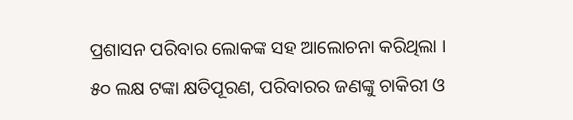ପ୍ରଶାସନ ପରିବାର ଲୋକଙ୍କ ସହ ଆଲୋଚନା କରିଥିଲା । ୫୦ ଲକ୍ଷ ଟଙ୍କା କ୍ଷତିପୂରଣ, ପରିବାରର ଜଣଙ୍କୁ ଚାକିରୀ ଓ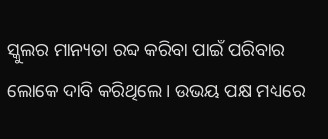ସ୍କୁଲର ମାନ୍ୟତା ରବ୍ଦ କରିବା ପାଇଁ ପରିବାର ଲୋକେ ଦାବି କରିଥିଲେ । ଉଭୟ ପକ୍ଷ ମଧ୍ୟରେ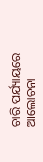ଚାରି ପର୍ଯ୍ୟାୟରେ ଆଲୋଚନା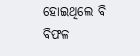ହୋଇଥିଲେ ବି ବିଫଳ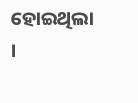ହୋଇଥିଲା ।